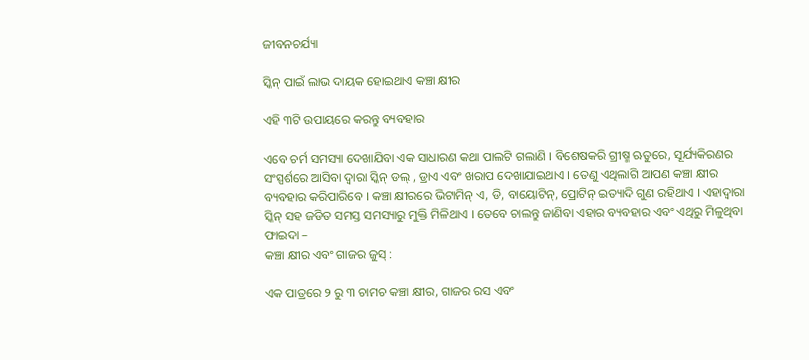ଜୀବନଚର୍ଯ୍ୟା

ସ୍କିନ୍ ପାଇଁ ଲାଭ ଦାୟକ ହୋଇଥାଏ କଞ୍ଚା କ୍ଷୀର

ଏହି ୩ଟି ଉପାୟରେ କରନ୍ତୁ ବ୍ୟବହାର

ଏବେ ଚର୍ମ ସମସ୍ୟା ଦେଖାଯିବା ଏକ ସାଧାରଣ କଥା ପାଲଟି ଗଲାଣି । ବିଶେଷକରି ଗ୍ରୀଷ୍ମ ଋତୁରେ, ସୂର୍ଯ୍ୟକିରଣର ସଂସ୍ପର୍ଶରେ ଆସିବା ଦ୍ୱାରା ସ୍କିନ୍ ଡଲ୍ , ଡ୍ରାଏ ଏବଂ ଖରାପ ଦେଖାଯାଇଥାଏ । ତେଣୁ ଏଥିଲାଗି ଆପଣ କଞ୍ଚା କ୍ଷୀର ବ୍ୟବହାର କରିପାରିବେ । କଞ୍ଚା କ୍ଷୀରରେ ଭିଟାମିନ୍ ଏ, ଡି, ବାୟୋଟିନ୍, ପ୍ରୋଟିନ୍ ଇତ୍ୟାଦି ଗୁଣ ରହିଥାଏ । ଏହାଦ୍ୱାରା ସ୍କିନ୍ ସହ ଜଡିତ ସମସ୍ତ ସମସ୍ୟାରୁ ମୁକ୍ତି ମିଳିଥାଏ । ତେବେ ଚାଲନ୍ତୁ ଜାଣିବା ଏହାର ବ୍ୟବହାର ଏବଂ ଏଥିରୁ ମିଳୁଥିବା ଫାଇଦା –
କଞ୍ଚା କ୍ଷୀର ଏବଂ ଗାଜର ଜୁସ୍ :

ଏକ ପାତ୍ରରେ ୨ ରୁ ୩ ଚାମଚ କଞ୍ଚା କ୍ଷୀର, ଗାଜର ରସ ଏବଂ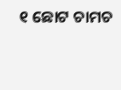୧ ଛୋଟ ଚାମଚ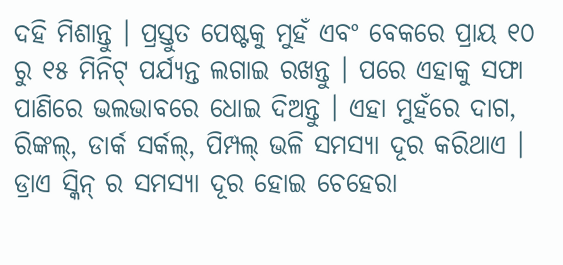ଦହି ମିଶାନ୍ତୁ । ପ୍ରସ୍ତୁତ ପେଷ୍ଟକୁ ମୁହଁ ଏବଂ ବେକରେ ପ୍ରାୟ ୧୦ ରୁ ୧୫ ମିନିଟ୍ ପର୍ଯ୍ୟନ୍ତ ଲଗାଇ ରଖନ୍ତୁ । ପରେ ଏହାକୁ ସଫା ପାଣିରେ ଭଲଭାବରେ ଧୋଇ ଦିଅନ୍ତୁ । ଏହା ମୁହଁରେ ଦାଗ, ରିଙ୍କଲ୍, ଡାର୍କ ସର୍କଲ୍, ପିମ୍ପଲ୍ ଭଳି ସମସ୍ୟା ଦୂର କରିଥାଏ । ଡ୍ରାଏ ସ୍କିନ୍ ର ସମସ୍ୟା ଦୂର ହୋଇ ଚେହେରା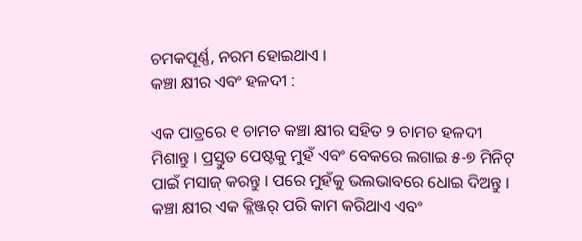ଚମକପୂର୍ଣ୍ଣ, ନରମ ହୋଇଥାଏ ।
କଞ୍ଚା କ୍ଷୀର ଏବଂ ହଳଦୀ :

ଏକ ପାତ୍ରରେ ୧ ଚାମଚ କଞ୍ଚା କ୍ଷୀର ସହିତ ୨ ଚାମଚ ହଳଦୀ ମିଶାନ୍ତୁ । ପ୍ରସ୍ତୁତ ପେଷ୍ଟକୁ ମୁହଁ ଏବଂ ବେକରେ ଲଗାଇ ୫-୭ ମିନିଟ୍ ପାଇଁ ମସାଜ୍ କରନ୍ତୁ । ପରେ ମୁହଁକୁ ଭଲଭାବରେ ଧୋଇ ଦିଅନ୍ତୁ । କଞ୍ଚା କ୍ଷୀର ଏକ କ୍ଲିଞ୍ଜର୍ ପରି କାମ କରିଥାଏ ଏବଂ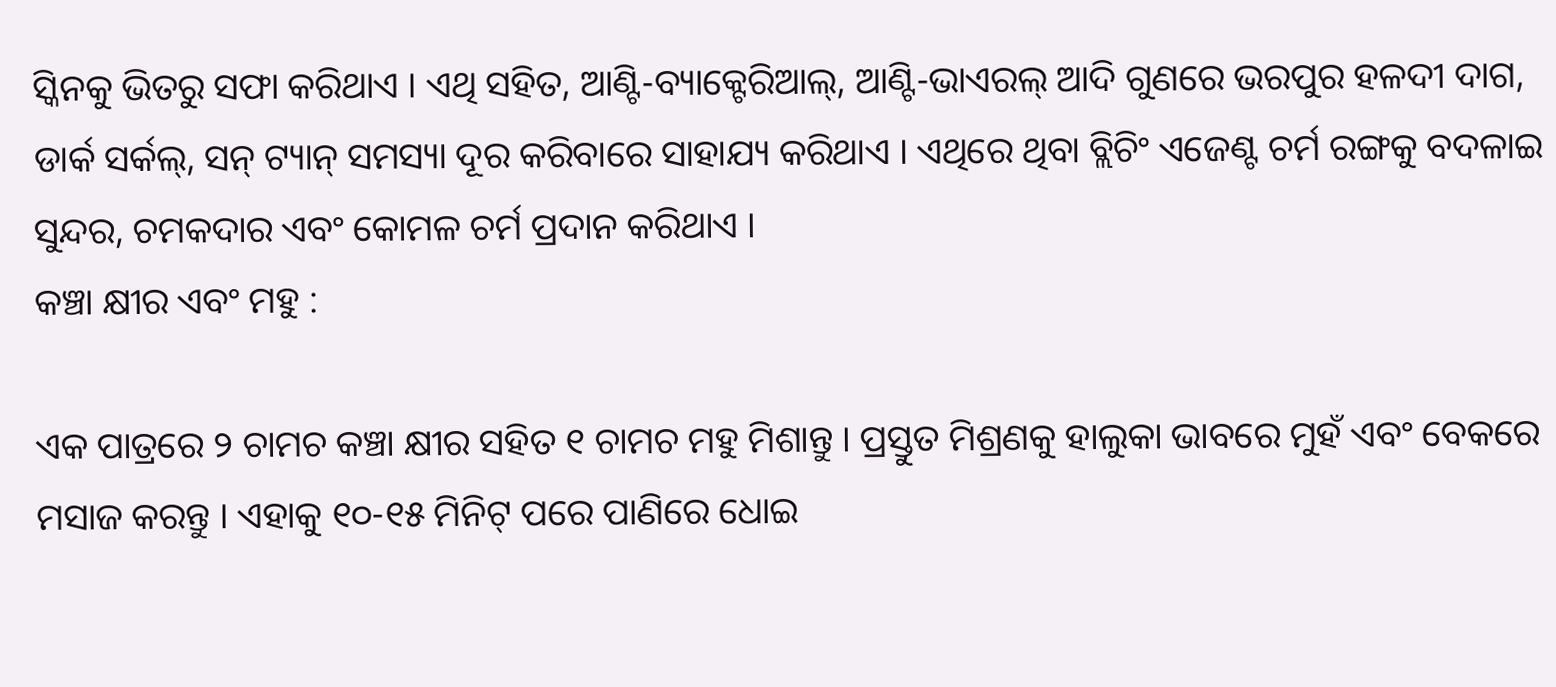ସ୍କିନକୁ ଭିତରୁ ସଫା କରିଥାଏ । ଏଥି ସହିତ, ଆଣ୍ଟି-ବ୍ୟାକ୍ଟେରିଆଲ୍, ଆଣ୍ଟି-ଭାଏରଲ୍ ଆଦି ଗୁଣରେ ଭରପୁର ହଳଦୀ ଦାଗ, ଡାର୍କ ସର୍କଲ୍, ସନ୍ ଟ୍ୟାନ୍ ସମସ୍ୟା ଦୂର କରିବାରେ ସାହାଯ୍ୟ କରିଥାଏ । ଏଥିରେ ଥିବା ବ୍ଲିଚିଂ ଏଜେଣ୍ଟ ଚର୍ମ ରଙ୍ଗକୁ ବଦଳାଇ ସୁନ୍ଦର, ଚମକଦାର ଏବଂ କୋମଳ ଚର୍ମ ପ୍ରଦାନ କରିଥାଏ ।
କଞ୍ଚା କ୍ଷୀର ଏବଂ ମହୁ :

ଏକ ପାତ୍ରରେ ୨ ଚାମଚ କଞ୍ଚା କ୍ଷୀର ସହିତ ୧ ଚାମଚ ମହୁ ମିଶାନ୍ତୁ । ପ୍ରସ୍ତୁତ ମିଶ୍ରଣକୁ ହାଲୁକା ଭାବରେ ମୁହଁ ଏବଂ ବେକରେ ମସାଜ କରନ୍ତୁ । ଏହାକୁ ୧୦-୧୫ ମିନିଟ୍ ପରେ ପାଣିରେ ଧୋଇ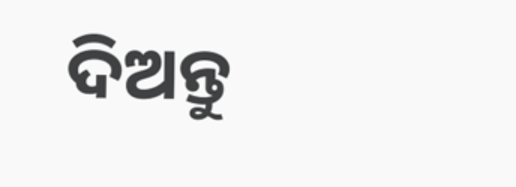ଦିଅନ୍ତୁ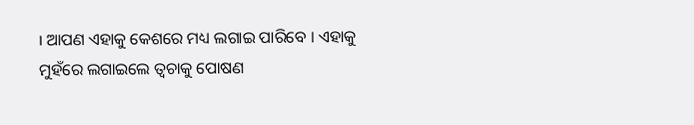। ଆପଣ ଏହାକୁ କେଶରେ ମଧ୍ୟ ଲଗାଇ ପାରିବେ । ଏହାକୁ ମୁହଁରେ ଲଗାଇଲେ ତ୍ୱଚାକୁ ପୋଷଣ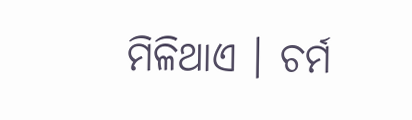ମିଳିଥାଏ । ଚର୍ମ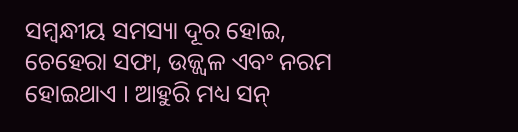ସମ୍ବନ୍ଧୀୟ ସମସ୍ୟା ଦୂର ହୋଇ, ଚେହେରା ସଫା, ଉଜ୍ଜ୍ୱଳ ଏବଂ ନରମ ହୋଇଥାଏ । ଆହୁରି ମଧ୍ୟ ସନ୍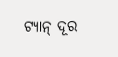ଟ୍ୟାନ୍ ଦୂର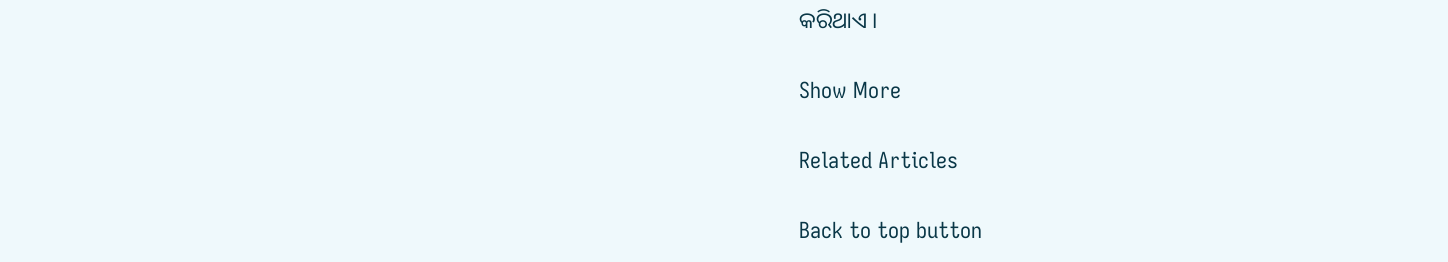କରିଥାଏ ।

Show More

Related Articles

Back to top button